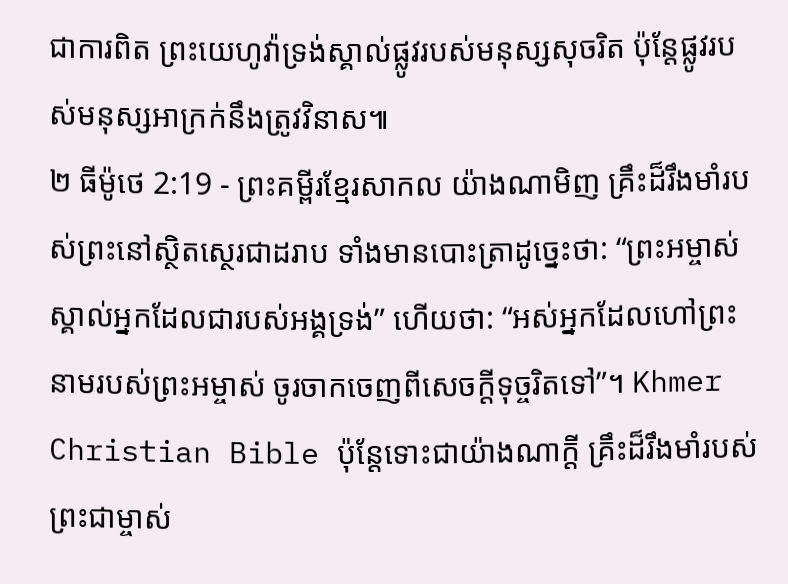ជាការពិត ព្រះយេហូវ៉ាទ្រង់ស្គាល់ផ្លូវរបស់មនុស្សសុចរិត ប៉ុន្តែផ្លូវរបស់មនុស្សអាក្រក់នឹងត្រូវវិនាស៕
២ ធីម៉ូថេ 2:19 - ព្រះគម្ពីរខ្មែរសាកល យ៉ាងណាមិញ គ្រឹះដ៏រឹងមាំរបស់ព្រះនៅស្ថិតស្ថេរជាដរាប ទាំងមានបោះត្រាដូច្នេះថា: “ព្រះអម្ចាស់ស្គាល់អ្នកដែលជារបស់អង្គទ្រង់” ហើយថា: “អស់អ្នកដែលហៅព្រះនាមរបស់ព្រះអម្ចាស់ ចូរចាកចេញពីសេចក្ដីទុច្ចរិតទៅ”។ Khmer Christian Bible ប៉ុន្ដែទោះជាយ៉ាងណាក្ដី គ្រឹះដ៏រឹងមាំរបស់ព្រះជាម្ចាស់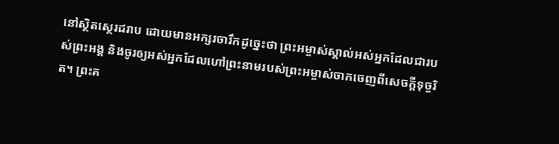នៅស្ថិតស្ថេរដរាប ដោយមានអក្សរចារឹកដូច្នេះថា ព្រះអម្ចាស់ស្គាល់អស់អ្នកដែលជារបស់ព្រះអង្គ និងចូរឲ្យអស់អ្នកដែលហៅព្រះនាមរបស់ព្រះអម្ចាស់ចាកចេញពីសេចក្ដីទុច្ចរិត។ ព្រះគ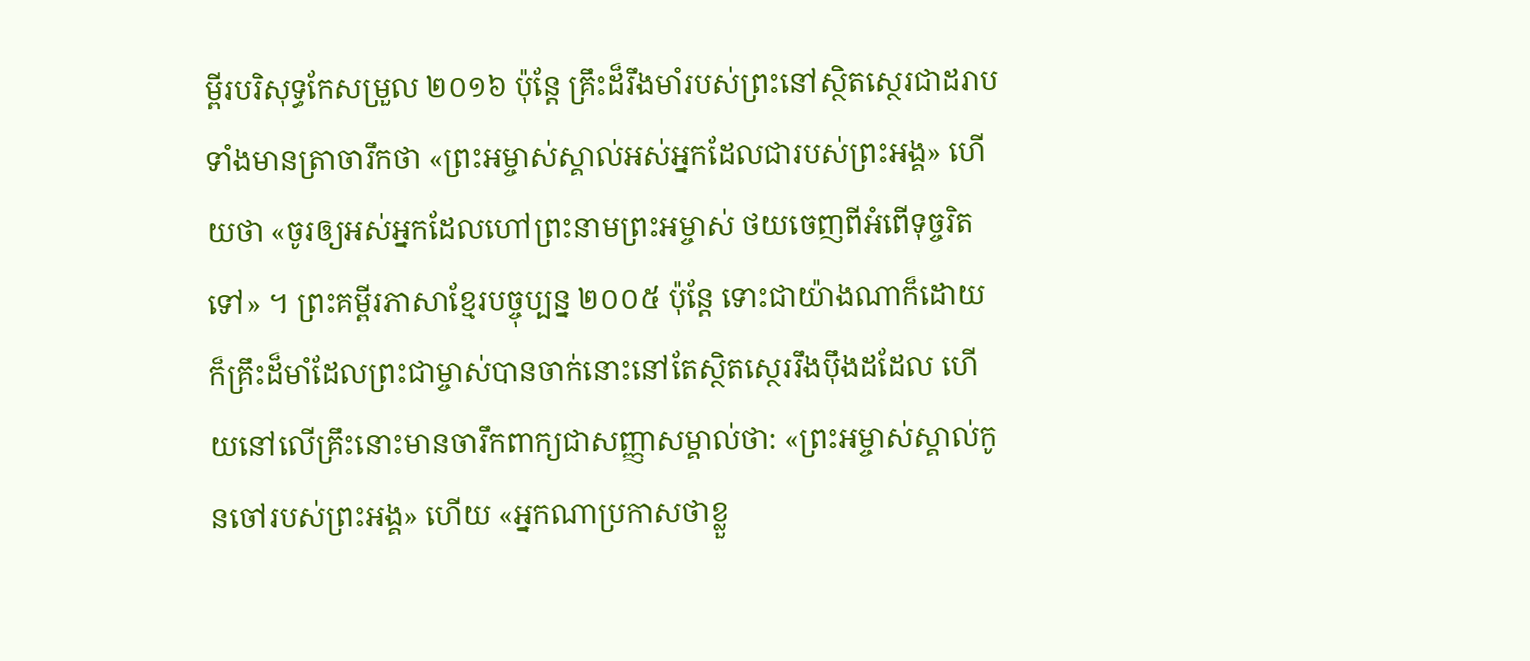ម្ពីរបរិសុទ្ធកែសម្រួល ២០១៦ ប៉ុន្តែ គ្រឹះដ៏រឹងមាំរបស់ព្រះនៅស្ថិតស្ថេរជាដរាប ទាំងមានត្រាចារឹកថា «ព្រះអម្ចាស់ស្គាល់អស់អ្នកដែលជារបស់ព្រះអង្គ» ហើយថា «ចូរឲ្យអស់អ្នកដែលហៅព្រះនាមព្រះអម្ចាស់ ថយចេញពីអំពើទុច្ចរិតទៅ» ។ ព្រះគម្ពីរភាសាខ្មែរបច្ចុប្បន្ន ២០០៥ ប៉ុន្តែ ទោះជាយ៉ាងណាក៏ដោយ ក៏គ្រឹះដ៏មាំដែលព្រះជាម្ចាស់បានចាក់នោះនៅតែស្ថិតស្ថេររឹងប៉ឹងដដែល ហើយនៅលើគ្រឹះនោះមានចារឹកពាក្យជាសញ្ញាសម្គាល់ថា: «ព្រះអម្ចាស់ស្គាល់កូនចៅរបស់ព្រះអង្គ» ហើយ «អ្នកណាប្រកាសថាខ្លួ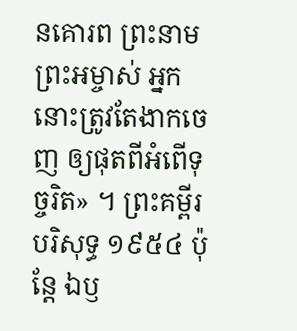នគោរព ព្រះនាមព្រះអម្ចាស់ អ្នកនោះត្រូវតែងាកចេញ ឲ្យផុតពីអំពើទុច្ចរិត» ។ ព្រះគម្ពីរបរិសុទ្ធ ១៩៥៤ ប៉ុន្តែ ឯឫ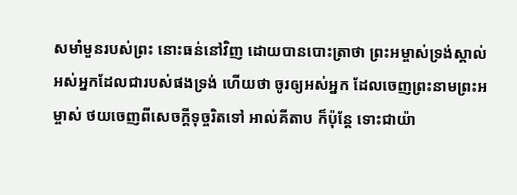សមាំមួនរបស់ព្រះ នោះធន់នៅវិញ ដោយបានបោះត្រាថា ព្រះអម្ចាស់ទ្រង់ស្គាល់អស់អ្នកដែលជារបស់ផងទ្រង់ ហើយថា ចូរឲ្យអស់អ្នក ដែលចេញព្រះនាមព្រះអម្ចាស់ ថយចេញពីសេចក្ដីទុច្ចរិតទៅ អាល់គីតាប ក៏ប៉ុន្ដែ ទោះជាយ៉ា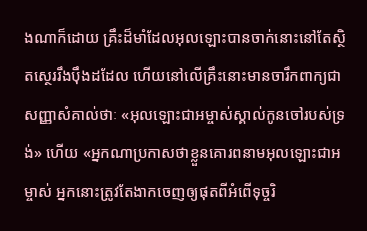ងណាក៏ដោយ គ្រឹះដ៏មាំដែលអុលឡោះបានចាក់នោះនៅតែស្ថិតស្ថេររឹងប៉ឹងដដែល ហើយនៅលើគ្រឹះនោះមានចារឹកពាក្យជាសញ្ញាសំគាល់ថាៈ «អុលឡោះជាអម្ចាស់ស្គាល់កូនចៅរបស់ទ្រង់» ហើយ «អ្នកណាប្រកាសថាខ្លួនគោរពនាមអុលឡោះជាអម្ចាស់ អ្នកនោះត្រូវតែងាកចេញឲ្យផុតពីអំពើទុច្ចរិ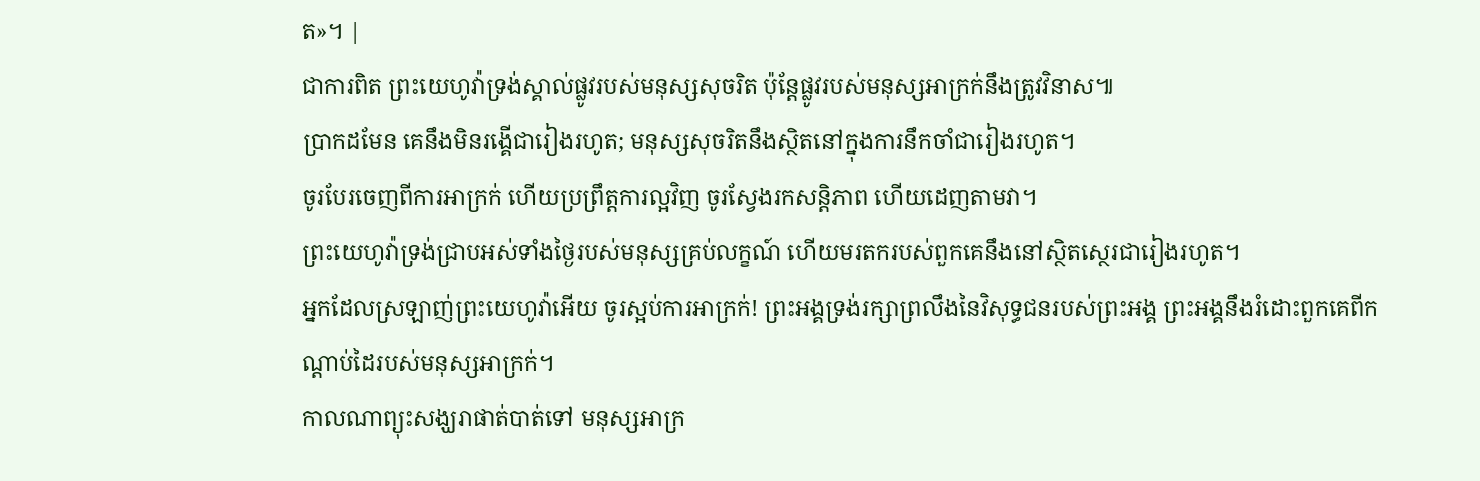ត»។ |
ជាការពិត ព្រះយេហូវ៉ាទ្រង់ស្គាល់ផ្លូវរបស់មនុស្សសុចរិត ប៉ុន្តែផ្លូវរបស់មនុស្សអាក្រក់នឹងត្រូវវិនាស៕
ប្រាកដមែន គេនឹងមិនរង្គើជារៀងរហូត; មនុស្សសុចរិតនឹងស្ថិតនៅក្នុងការនឹកចាំជារៀងរហូត។
ចូរបែរចេញពីការអាក្រក់ ហើយប្រព្រឹត្តការល្អវិញ ចូរស្វែងរកសន្តិភាព ហើយដេញតាមវា។
ព្រះយេហូវ៉ាទ្រង់ជ្រាបអស់ទាំងថ្ងៃរបស់មនុស្សគ្រប់លក្ខណ៍ ហើយមរតករបស់ពួកគេនឹងនៅស្ថិតស្ថេរជារៀងរហូត។
អ្នកដែលស្រឡាញ់ព្រះយេហូវ៉ាអើយ ចូរស្អប់ការអាក្រក់! ព្រះអង្គទ្រង់រក្សាព្រលឹងនៃវិសុទ្ធជនរបស់ព្រះអង្គ ព្រះអង្គនឹងរំដោះពួកគេពីកណ្ដាប់ដៃរបស់មនុស្សអាក្រក់។
កាលណាព្យុះសង្ឃរាផាត់បាត់ទៅ មនុស្សអាក្រ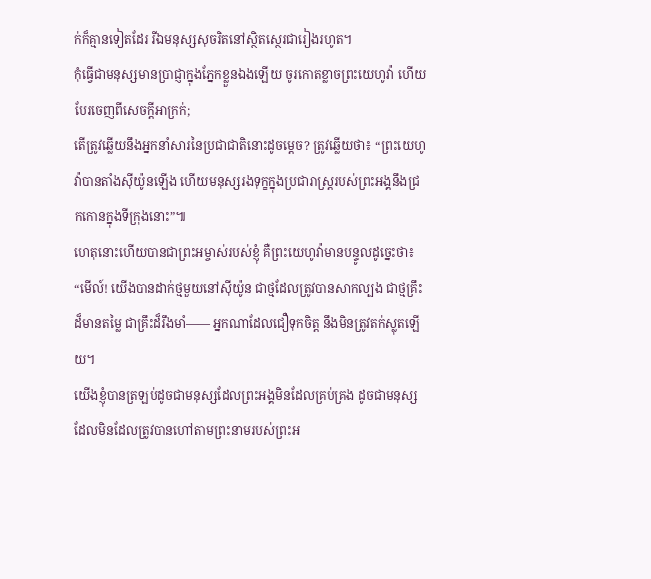ក់ក៏គ្មានទៀតដែរ រីឯមនុស្សសុចរិតនៅស្ថិតស្ថេរជារៀងរហូត។
កុំធ្វើជាមនុស្សមានប្រាជ្ញាក្នុងភ្នែកខ្លួនឯងឡើយ ចូរកោតខ្លាចព្រះយេហូវ៉ា ហើយបែរចេញពីសេចក្ដីអាក្រក់;
តើត្រូវឆ្លើយនឹងអ្នកនាំសារនៃប្រជាជាតិនោះដូចម្ដេច? ត្រូវឆ្លើយថា៖ “ព្រះយេហូវ៉ាបានតាំងស៊ីយ៉ូនឡើង ហើយមនុស្សរងទុក្ខក្នុងប្រជារាស្ត្ររបស់ព្រះអង្គនឹងជ្រកកោនក្នុងទីក្រុងនោះ”៕
ហេតុនោះហើយបានជាព្រះអម្ចាស់របស់ខ្ញុំ គឺព្រះយេហូវ៉ាមានបន្ទូលដូច្នេះថា៖ “មើល៍! យើងបានដាក់ថ្មមួយនៅស៊ីយ៉ូន ជាថ្មដែលត្រូវបានសាកល្បង ជាថ្មគ្រឹះដ៏មានតម្លៃ ជាគ្រឹះដ៏រឹងមាំ—— អ្នកណាដែលជឿទុកចិត្ត នឹងមិនត្រូវតក់ស្លុតឡើយ។
យើងខ្ញុំបានត្រឡប់ដូចជាមនុស្សដែលព្រះអង្គមិនដែលគ្រប់គ្រង ដូចជាមនុស្សដែលមិនដែលត្រូវបានហៅតាមព្រះនាមរបស់ព្រះអ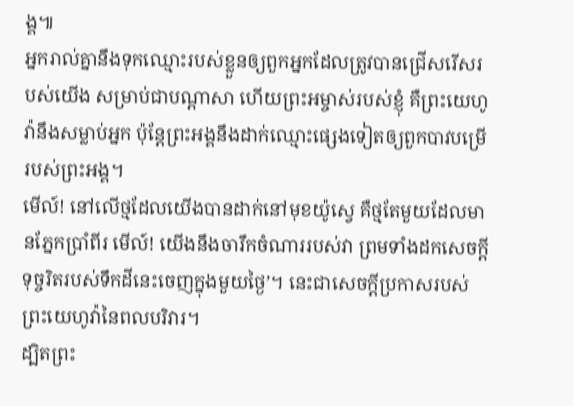ង្គ៕
អ្នករាល់គ្នានឹងទុកឈ្មោះរបស់ខ្លួនឲ្យពួកអ្នកដែលត្រូវបានជ្រើសរើសរបស់យើង សម្រាប់ជាបណ្ដាសា ហើយព្រះអម្ចាស់របស់ខ្ញុំ គឺព្រះយេហូវ៉ានឹងសម្លាប់អ្នក ប៉ុន្តែព្រះអង្គនឹងដាក់ឈ្មោះផ្សេងទៀតឲ្យពួកបាវបម្រើរបស់ព្រះអង្គ។
មើល៍! នៅលើថ្មដែលយើងបានដាក់នៅមុខយ៉ូស្វេ គឺថ្មតែមួយដែលមានភ្នែកប្រាំពីរ មើល៍! យើងនឹងចារឹកចំណាររបស់វា ព្រមទាំងដកសេចក្ដីទុច្ចរិតរបស់ទឹកដីនេះចេញក្នុងមួយថ្ងៃ’។ នេះជាសេចក្ដីប្រកាសរបស់ព្រះយេហូវ៉ានៃពលបរិវារ។
ដ្បិតព្រះ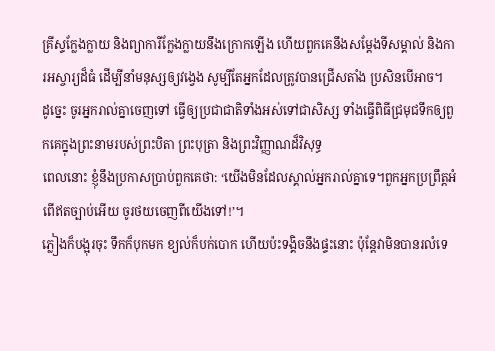គ្រីស្ទក្លែងក្លាយ និងព្យាការីក្លែងក្លាយនឹងក្រោកឡើង ហើយពួកគេនឹងសម្ដែងទីសម្គាល់ និងការអស្ចារ្យដ៏ធំ ដើម្បីនាំមនុស្សឲ្យវង្វេង សូម្បីតែអ្នកដែលត្រូវបានជ្រើសតាំង ប្រសិនបើអាច។
ដូច្នេះ ចូរអ្នករាល់គ្នាចេញទៅ ធ្វើឲ្យប្រជាជាតិទាំងអស់ទៅជាសិស្ស ទាំងធ្វើពិធីជ្រមុជទឹកឲ្យពួកគេក្នុងព្រះនាមរបស់ព្រះបិតា ព្រះបុត្រា និងព្រះវិញ្ញាណដ៏វិសុទ្ធ
ពេលនោះ ខ្ញុំនឹងប្រកាសប្រាប់ពួកគេថា: ‘យើងមិនដែលស្គាល់អ្នករាល់គ្នាទេ។ពួកអ្នកប្រព្រឹត្តអំពើឥតច្បាប់អើយ ចូរថយចេញពីយើងទៅ!’។
ភ្លៀងក៏បង្អុរចុះ ទឹកក៏បុកមក ខ្យល់ក៏បក់បោក ហើយប៉ះទង្គិចនឹងផ្ទះនោះ ប៉ុន្តែវាមិនបានរលំទេ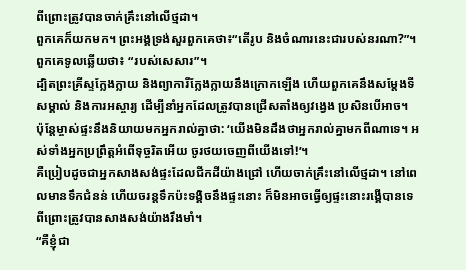ពីព្រោះត្រូវបានចាក់គ្រឹះនៅលើថ្មដា។
ពួកគេក៏យកមក។ ព្រះអង្គទ្រង់សួរពួកគេថា៖“តើរូប និងចំណារនេះជារបស់នរណា?”។ ពួកគេទូលឆ្លើយថា៖ “របស់សេសារ”។
ដ្បិតព្រះគ្រីស្ទក្លែងក្លាយ និងព្យាការីក្លែងក្លាយនឹងក្រោកឡើង ហើយពួកគេនឹងសម្ដែងទីសម្គាល់ និងការអស្ចារ្យ ដើម្បីនាំអ្នកដែលត្រូវបានជ្រើសតាំងឲ្យវង្វេង ប្រសិនបើអាច។
ប៉ុន្តែម្ចាស់ផ្ទះនឹងនិយាយមកអ្នករាល់គ្នាថា: ‘យើងមិនដឹងថាអ្នករាល់គ្នាមកពីណាទេ។ អស់ទាំងអ្នកប្រព្រឹត្តអំពើទុច្ចរិតអើយ ចូរថយចេញពីយើងទៅ!’។
គឺប្រៀបដូចជាអ្នកសាងសង់ផ្ទះដែលជីកដីយ៉ាងជ្រៅ ហើយចាក់គ្រឹះនៅលើថ្មដា។ នៅពេលមានទឹកជំនន់ ហើយចរន្តទឹកប៉ះទង្គិចនឹងផ្ទះនោះ ក៏មិនអាចធ្វើឲ្យផ្ទះនោះរង្គើបានទេ ពីព្រោះត្រូវបានសាងសង់យ៉ាងរឹងមាំ។
“គឺខ្ញុំជា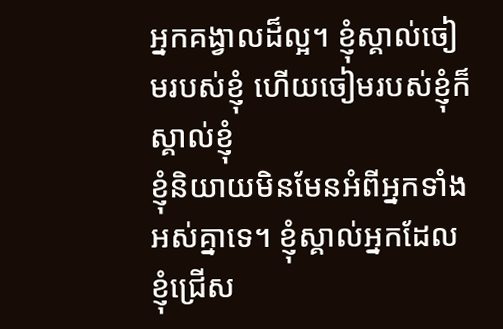អ្នកគង្វាលដ៏ល្អ។ ខ្ញុំស្គាល់ចៀមរបស់ខ្ញុំ ហើយចៀមរបស់ខ្ញុំក៏ស្គាល់ខ្ញុំ
ខ្ញុំនិយាយមិនមែនអំពីអ្នកទាំងអស់គ្នាទេ។ ខ្ញុំស្គាល់អ្នកដែលខ្ញុំជ្រើស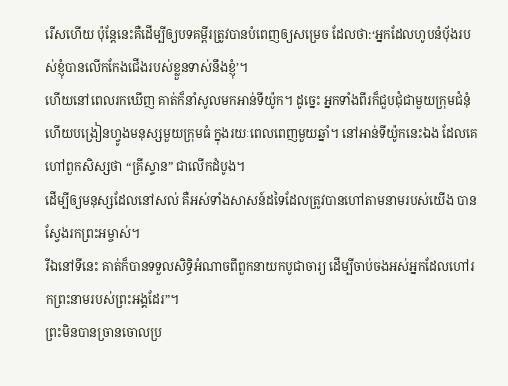រើសហើយ ប៉ុន្តែនេះគឺដើម្បីឲ្យបទគម្ពីរត្រូវបានបំពេញឲ្យសម្រេច ដែលថា:‘អ្នកដែលហូបនំប៉័ងរបស់ខ្ញុំបានលើកកែងជើងរបស់ខ្លួនទាស់នឹងខ្ញុំ’។
ហើយនៅពេលរកឃើញ គាត់ក៏នាំសូលមកអាន់ទីយ៉ូក។ ដូច្នេះ អ្នកទាំងពីរក៏ជួបជុំជាមួយក្រុមជំនុំ ហើយបង្រៀនហ្វូងមនុស្សមួយក្រុមធំ ក្នុងរយៈពេលពេញមួយឆ្នាំ។ នៅអាន់ទីយ៉ូកនេះឯង ដែលគេហៅពួកសិស្សថា “គ្រីស្ទាន” ជាលើកដំបូង។
ដើម្បីឲ្យមនុស្សដែលនៅសល់ គឺអស់ទាំងសាសន៍ដទៃដែលត្រូវបានហៅតាមនាមរបស់យើង បានស្វែងរកព្រះអម្ចាស់។
រីឯនៅទីនេះ គាត់ក៏បានទទួលសិទ្ធិអំណាចពីពួកនាយកបូជាចារ្យ ដើម្បីចាប់ចងអស់អ្នកដែលហៅរកព្រះនាមរបស់ព្រះអង្គដែរ”។
ព្រះមិនបានច្រានចោលប្រ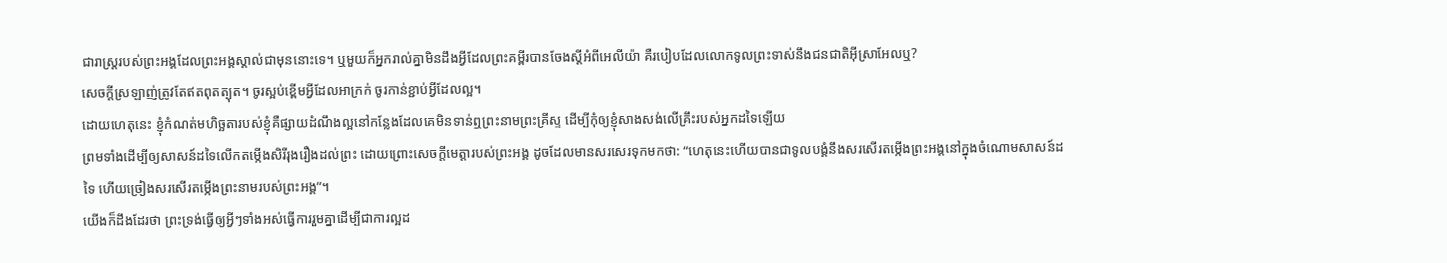ជារាស្ត្ររបស់ព្រះអង្គដែលព្រះអង្គស្គាល់ជាមុននោះទេ។ ឬមួយក៏អ្នករាល់គ្នាមិនដឹងអ្វីដែលព្រះគម្ពីរបានចែងស្ដីអំពីអេលីយ៉ា គឺរបៀបដែលលោកទូលព្រះទាស់នឹងជនជាតិអ៊ីស្រាអែលឬ?
សេចក្ដីស្រឡាញ់ត្រូវតែឥតពុតត្បុត។ ចូរស្អប់ខ្ពើមអ្វីដែលអាក្រក់ ចូរកាន់ខ្ជាប់អ្វីដែលល្អ។
ដោយហេតុនេះ ខ្ញុំកំណត់មហិច្ឆតារបស់ខ្ញុំគឺផ្សាយដំណឹងល្អនៅកន្លែងដែលគេមិនទាន់ឮព្រះនាមព្រះគ្រីស្ទ ដើម្បីកុំឲ្យខ្ញុំសាងសង់លើគ្រឹះរបស់អ្នកដទៃឡើយ
ព្រមទាំងដើម្បីឲ្យសាសន៍ដទៃលើកតម្កើងសិរីរុងរឿងដល់ព្រះ ដោយព្រោះសេចក្ដីមេត្តារបស់ព្រះអង្គ ដូចដែលមានសរសេរទុកមកថា: “ហេតុនេះហើយបានជាទូលបង្គំនឹងសរសើរតម្កើងព្រះអង្គនៅក្នុងចំណោមសាសន៍ដទៃ ហើយច្រៀងសរសើរតម្កើងព្រះនាមរបស់ព្រះអង្គ”។
យើងក៏ដឹងដែរថា ព្រះទ្រង់ធ្វើឲ្យអ្វីៗទាំងអស់ធ្វើការរួមគ្នាដើម្បីជាការល្អដ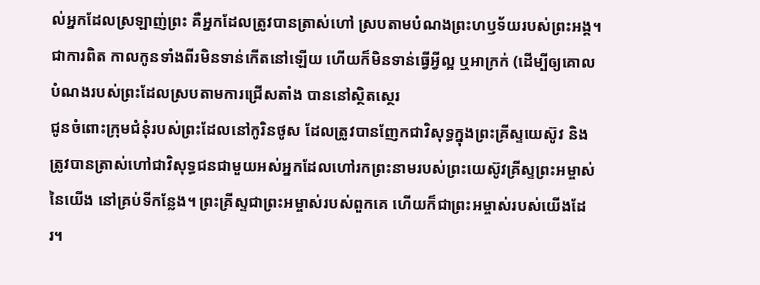ល់អ្នកដែលស្រឡាញ់ព្រះ គឺអ្នកដែលត្រូវបានត្រាស់ហៅ ស្របតាមបំណងព្រះហឫទ័យរបស់ព្រះអង្គ។
ជាការពិត កាលកូនទាំងពីរមិនទាន់កើតនៅឡើយ ហើយក៏មិនទាន់ធ្វើអ្វីល្អ ឬអាក្រក់ (ដើម្បីឲ្យគោលបំណងរបស់ព្រះដែលស្របតាមការជ្រើសតាំង បាននៅស្ថិតស្ថេរ
ជូនចំពោះក្រុមជំនុំរបស់ព្រះដែលនៅកូរិនថូស ដែលត្រូវបានញែកជាវិសុទ្ធក្នុងព្រះគ្រីស្ទយេស៊ូវ និងត្រូវបានត្រាស់ហៅជាវិសុទ្ធជនជាមួយអស់អ្នកដែលហៅរកព្រះនាមរបស់ព្រះយេស៊ូវគ្រីស្ទព្រះអម្ចាស់នៃយើង នៅគ្រប់ទីកន្លែង។ ព្រះគ្រីស្ទជាព្រះអម្ចាស់របស់ពួកគេ ហើយក៏ជាព្រះអម្ចាស់របស់យើងដែរ។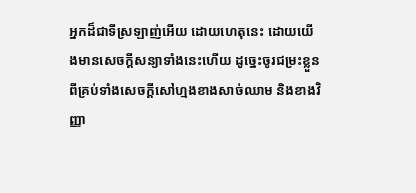អ្នកដ៏ជាទីស្រឡាញ់អើយ ដោយហេតុនេះ ដោយយើងមានសេចក្ដីសន្យាទាំងនេះហើយ ដូច្នេះចូរជម្រះខ្លួនពីគ្រប់ទាំងសេចក្ដីសៅហ្មងខាងសាច់ឈាម និងខាងវិញ្ញា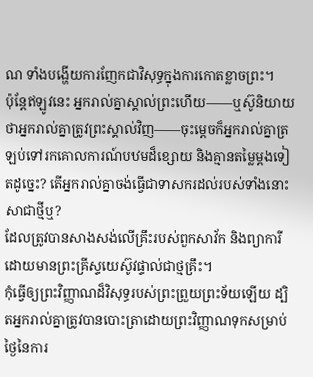ណ ទាំងបង្ហើយការញែកជាវិសុទ្ធក្នុងការកោតខ្លាចព្រះ។
ប៉ុន្តែឥឡូវនេះ អ្នករាល់គ្នាស្គាល់ព្រះហើយ——ឬស៊ូនិយាយថាអ្នករាល់គ្នាត្រូវព្រះស្គាល់វិញ——ចុះម្ដេចក៏អ្នករាល់គ្នាត្រឡប់ទៅរកគោលការណ៍បឋមដ៏ខ្សោយ និងគ្មានតម្លៃម្ដងទៀតដូច្នេះ? តើអ្នករាល់គ្នាចង់ធ្វើជាទាសករដល់របស់ទាំងនោះសាជាថ្មីឬ?
ដែលត្រូវបានសាងសង់លើគ្រឹះរបស់ពួកសាវ័ក និងព្យាការី ដោយមានព្រះគ្រីស្ទយេស៊ូវផ្ទាល់ជាថ្មគ្រឹះ។
កុំធ្វើឲ្យព្រះវិញ្ញាណដ៏វិសុទ្ធរបស់ព្រះព្រួយព្រះទ័យឡើយ ដ្បិតអ្នករាល់គ្នាត្រូវបានបោះត្រាដោយព្រះវិញ្ញាណទុកសម្រាប់ថ្ងៃនៃការ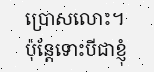ប្រោសលោះ។
ប៉ុន្តែទោះបីជាខ្ញុំ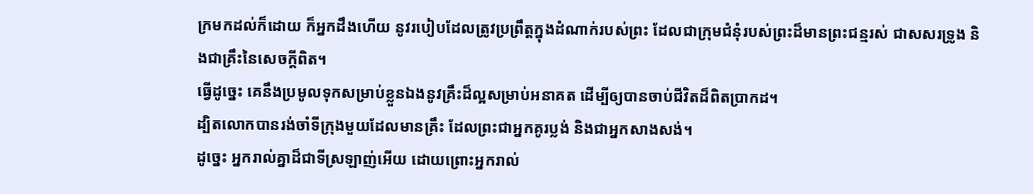ក្រមកដល់ក៏ដោយ ក៏អ្នកដឹងហើយ នូវរបៀបដែលត្រូវប្រព្រឹត្តក្នុងដំណាក់របស់ព្រះ ដែលជាក្រុមជំនុំរបស់ព្រះដ៏មានព្រះជន្មរស់ ជាសសរទ្រូង និងជាគ្រឹះនៃសេចក្ដីពិត។
ធ្វើដូច្នេះ គេនឹងប្រមូលទុកសម្រាប់ខ្លួនឯងនូវគ្រឹះដ៏ល្អសម្រាប់អនាគត ដើម្បីឲ្យបានចាប់ជីវិតដ៏ពិតប្រាកដ។
ដ្បិតលោកបានរង់ចាំទីក្រុងមួយដែលមានគ្រឹះ ដែលព្រះជាអ្នកគូរប្លង់ និងជាអ្នកសាងសង់។
ដូច្នេះ អ្នករាល់គ្នាដ៏ជាទីស្រឡាញ់អើយ ដោយព្រោះអ្នករាល់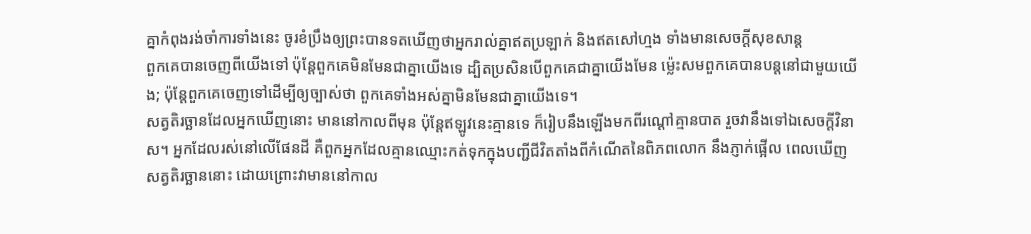គ្នាកំពុងរង់ចាំការទាំងនេះ ចូរខំប្រឹងឲ្យព្រះបានទតឃើញថាអ្នករាល់គ្នាឥតប្រឡាក់ និងឥតសៅហ្មង ទាំងមានសេចក្ដីសុខសាន្ត
ពួកគេបានចេញពីយើងទៅ ប៉ុន្តែពួកគេមិនមែនជាគ្នាយើងទេ ដ្បិតប្រសិនបើពួកគេជាគ្នាយើងមែន ម្ល៉េះសមពួកគេបានបន្តនៅជាមួយយើង; ប៉ុន្តែពួកគេចេញទៅដើម្បីឲ្យច្បាស់ថា ពួកគេទាំងអស់គ្នាមិនមែនជាគ្នាយើងទេ។
សត្វតិរច្ឆានដែលអ្នកឃើញនោះ មាននៅកាលពីមុន ប៉ុន្តែឥឡូវនេះគ្មានទេ ក៏រៀបនឹងឡើងមកពីរណ្ដៅគ្មានបាត រួចវានឹងទៅឯសេចក្ដីវិនាស។ អ្នកដែលរស់នៅលើផែនដី គឺពួកអ្នកដែលគ្មានឈ្មោះកត់ទុកក្នុងបញ្ជីជីវិតតាំងពីកំណើតនៃពិភពលោក នឹងភ្ញាក់ផ្អើល ពេលឃើញសត្វតិរច្ឆាននោះ ដោយព្រោះវាមាននៅកាល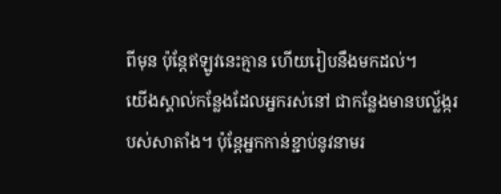ពីមុន ប៉ុន្តែឥឡូវនេះគ្មាន ហើយរៀបនឹងមកដល់។
យើងស្គាល់កន្លែងដែលអ្នករស់នៅ ជាកន្លែងមានបល្ល័ង្ករបស់សាតាំង។ ប៉ុន្តែអ្នកកាន់ខ្ជាប់នូវនាមរ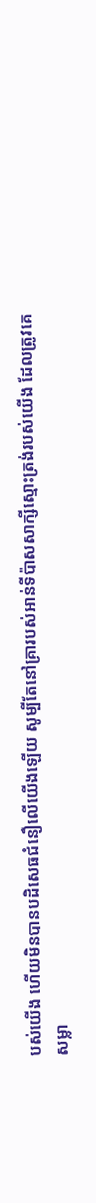បស់យើង ហើយមិនបានបដិសេធជំនឿលើយើងឡើយ សូម្បីតែនៅគ្រារបស់អាន់ទីប៉ាសសាក្សីស្មោះត្រង់របស់យើង ដែលត្រូវគេសម្លា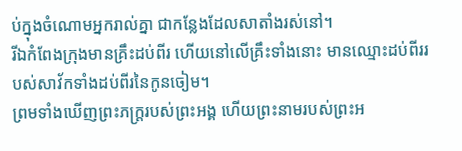ប់ក្នុងចំណោមអ្នករាល់គ្នា ជាកន្លែងដែលសាតាំងរស់នៅ។
រីឯកំពែងក្រុងមានគ្រឹះដប់ពីរ ហើយនៅលើគ្រឹះទាំងនោះ មានឈ្មោះដប់ពីររបស់សាវ័កទាំងដប់ពីរនៃកូនចៀម។
ព្រមទាំងឃើញព្រះភក្ត្ររបស់ព្រះអង្គ ហើយព្រះនាមរបស់ព្រះអ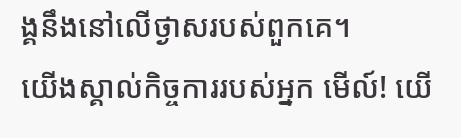ង្គនឹងនៅលើថ្ងាសរបស់ពួកគេ។
យើងស្គាល់កិច្ចការរបស់អ្នក មើល៍! យើ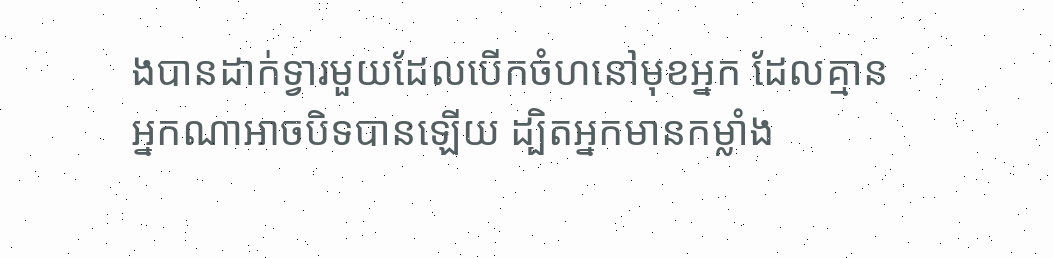ងបានដាក់ទ្វារមួយដែលបើកចំហនៅមុខអ្នក ដែលគ្មានអ្នកណាអាចបិទបានឡើយ ដ្បិតអ្នកមានកម្លាំង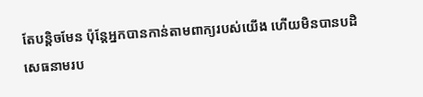តែបន្តិចមែន ប៉ុន្តែអ្នកបានកាន់តាមពាក្យរបស់យើង ហើយមិនបានបដិសេធនាមរប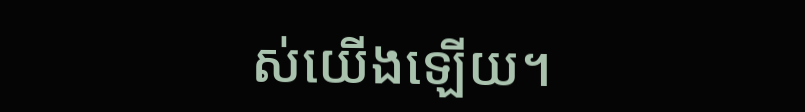ស់យើងឡើយ។